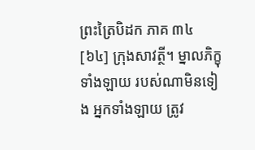ព្រះត្រៃបិដក ភាគ ៣៤
[៦៤] ក្រុងសាវត្ថី។ ម្នាលភិក្ខុទាំងឡាយ របស់ណាមិនទៀង អ្នកទាំងឡាយ ត្រូវ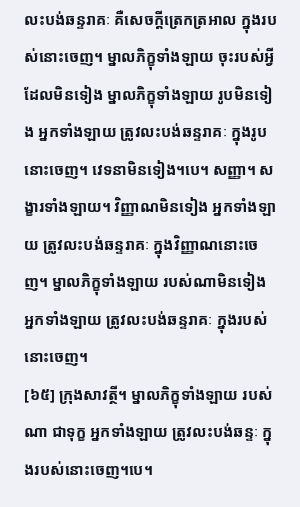លះបង់ឆន្ទរាគៈ គឺសេចក្តីត្រេកត្រអាល ក្នុងរបស់នោះចេញ។ ម្នាលភិក្ខុទាំងឡាយ ចុះរបស់អ្វី ដែលមិនទៀង ម្នាលភិក្ខុទាំងឡាយ រូបមិនទៀង អ្នកទាំងឡាយ ត្រូវលះបង់ឆន្ទរាគៈ ក្នុងរូបនោះចេញ។ វេទនាមិនទៀង។បេ។ សញ្ញា។ សង្ខារទាំងឡាយ។ វិញ្ញាណមិនទៀង អ្នកទាំងឡាយ ត្រូវលះបង់ឆន្ទរាគៈ ក្នុងវិញ្ញាណនោះចេញ។ ម្នាលភិក្ខុទាំងឡាយ របស់ណាមិនទៀង អ្នកទាំងឡាយ ត្រូវលះបង់ឆន្ទរាគៈ ក្នុងរបស់នោះចេញ។
[៦៥] ក្រុងសាវត្ថី។ ម្នាលភិក្ខុទាំងឡាយ របស់ណា ជាទុក្ខ អ្នកទាំងឡាយ ត្រូវលះបង់ឆន្ទៈ ក្នុងរបស់នោះចេញ។បេ។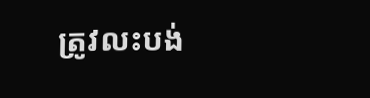ត្រូវលះបង់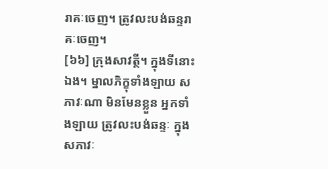រាគៈចេញ។ ត្រូវលះបង់ឆន្ទរាគៈចេញ។
[៦៦] ក្រុងសាវត្ថី។ ក្នុងទីនោះឯង។ ម្នាលភិក្ខុទាំងឡាយ សភាវៈណា មិនមែនខ្លួន អ្នកទាំងឡាយ ត្រូវលះបង់ឆន្ទៈ ក្នុងសភាវៈ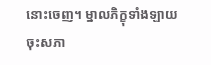នោះចេញ។ ម្នាលភិក្ខុទាំងឡាយ ចុះសភា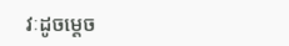វៈដូចម្តេច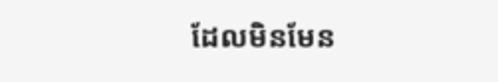ដែលមិនមែន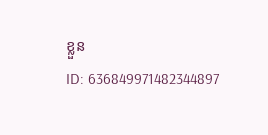ខ្លួន
ID: 636849971482344897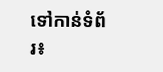ទៅកាន់ទំព័រ៖